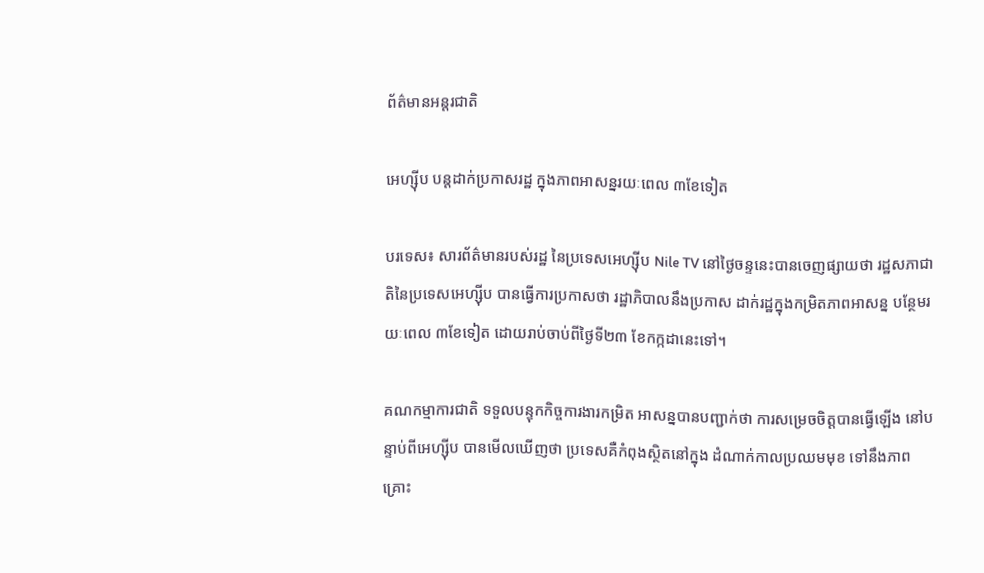ព័ត៌មានអន្តរជាតិ

អេហ្ស៊ីប បន្តដាក់ប្រកាសរដ្ឋ ក្នុងភាពអាសន្នរយៈពេល ៣ខែទៀត

បរទេស៖ សារព័ត៌មានរបស់រដ្ឋ នៃប្រទេសអេហ្ស៊ីប Nile TV នៅថ្ងៃចន្ទនេះបានចេញផ្សាយថា រដ្ឋសភាជាតិនៃប្រទេសអេហ្ស៊ីប បានធ្វើការប្រកាសថា រដ្ឋាភិបាលនឹងប្រកាស ដាក់រដ្ឋក្នុងកម្រិតភាពអាសន្ន បន្ថែមរយៈពេល ៣ខែទៀត ដោយរាប់ចាប់ពីថ្ងៃទី២៣ ខែកក្កដានេះទៅ។

គណកម្មាការជាតិ ទទួលបន្ទុកកិច្ចការងារកម្រិត អាសន្នបានបញ្ជាក់ថា ការសម្រេចចិត្តបានធ្វើឡើង នៅបន្ទាប់ពីអេហ្ស៊ីប បានមើលឃើញថា ប្រទេសគឺកំពុងស្ថិតនៅក្នុង ដំណាក់កាលប្រឈមមុខ ទៅនឹងភាពគ្រោះ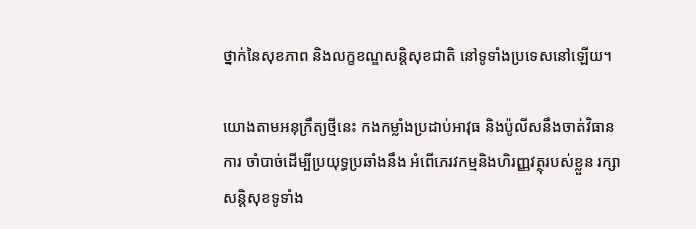ថ្នាក់នៃសុខភាព និងលក្ខខណ្ឌសន្តិសុខជាតិ នៅទូទាំងប្រទេសនៅឡើយ។

យោងតាមអនុក្រឹត្យថ្មីនេះ កងកម្លាំងប្រដាប់អាវុធ និងប៉ូលីសនឹងចាត់វិធានការ ចាំបាច់ដើម្បីប្រយុទ្ធប្រឆាំងនឹង អំពើភេរវកម្មនិងហិរញ្ញវត្ថុរបស់ខ្លួន រក្សាសន្តិសុខទូទាំង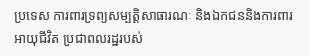ប្រទេស ការពារទ្រព្យសម្បត្តិសាធារណៈ និងឯកជននិងការពារអាយុជីវិត ប្រជាពលរដ្ឋរបស់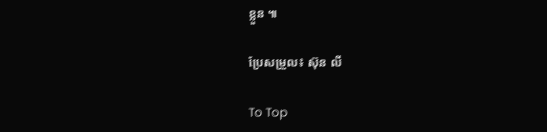ខ្លួន ៕

ប្រែសម្រួល៖ ស៊ុន លី

To Top